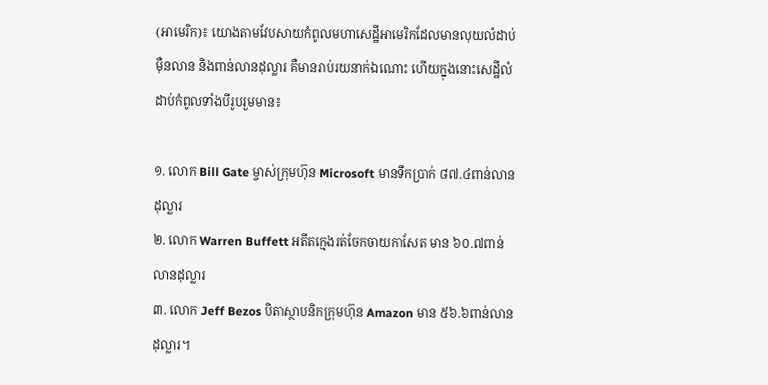(អាមេរិក)៖ យោងតាមវែបសាយកំពូលមហាសេដ្ឋីអាមេរិកដែលមានលុយលំដាប់ម៉ឺនលាន និងពាន់លានដុល្លារ គឺមានរាប់រយនាក់ឯណោះ ហើយក្នុងនោះសេដ្ឋីលំដាប់កំពូលទាំងបីរូបរួមមាន៖

១. លោក Bill Gate ម្ចាស់ក្រុមហ៊ុន Microsoft មានទឹកប្រាក់ ៨៧.៤ពាន់លានដុល្លារ
២. លោក Warren Buffett អតីតក្មេងរត់ចែកចាយកាសែត មាន ៦០.៧ពាន់លានដុល្លារ
៣. លោក Jeff Bezos បិតាស្ថាបនិកក្រុមហ៊ុន Amazon មាន ៥៦.៦ពាន់លានដុល្លារ។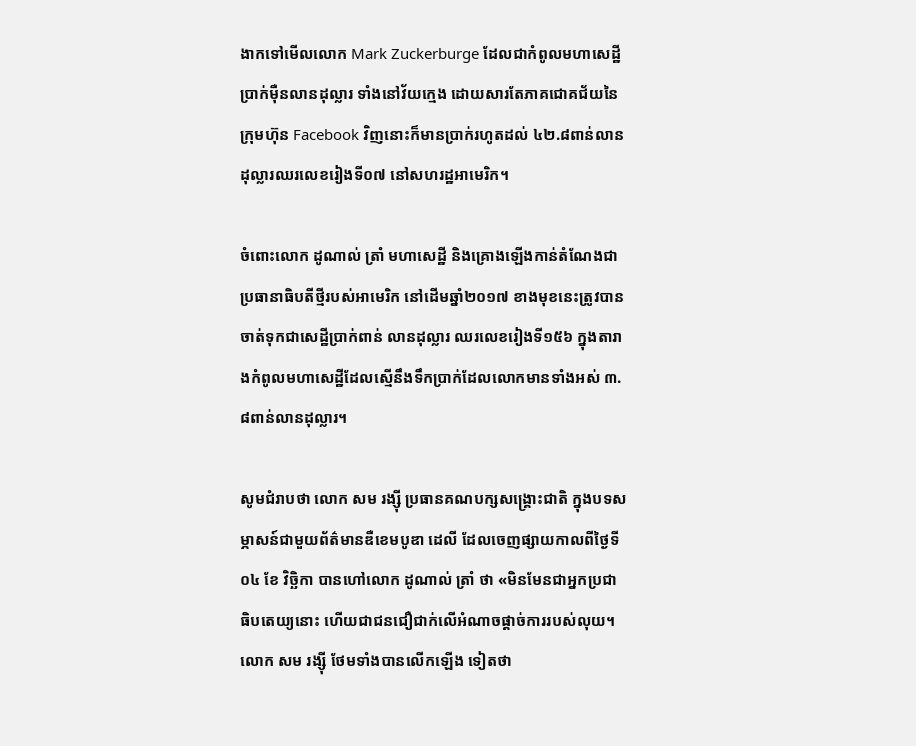ងាកទៅមើលលោក Mark Zuckerburge ដែលជាកំពូលមហាសេដ្ឋីប្រាក់ម៉ឺនលានដុល្លារ ទាំងនៅវ័យក្មេង ដោយសារតែភាគជោគជ័យនៃក្រុមហ៊ុន Facebook វិញនោះក៏មានប្រាក់រហូតដល់ ៤២.៨ពាន់លានដុល្លារឈរលេខរៀងទី០៧ នៅសហរដ្ឋអាមេរិក។

ចំពោះលោក ដូណាល់ ត្រាំ មហាសេដ្ឋី និងគ្រោងឡើងកាន់តំណែងជាប្រធានាធិបតីថ្មីរបស់អាមេរិក នៅដើមឆ្នាំ២០១៧ ខាងមុខនេះត្រូវបានចាត់ទុកជាសេដ្ឋីប្រាក់ពាន់ លានដុល្លារ ឈរលេខរៀងទី១៥៦ ក្នុងតារាងកំពូលមហាសេដ្ឋីដែលស្មើនឹងទឹកប្រាក់ដែលលោកមានទាំងអស់ ៣.៨ពាន់លានដុល្លារ។

សូមជំរាបថា លោក សម រង្ស៊ី ប្រធានគណបក្សសង្រ្គោះជាតិ ក្នុងបទសម្ភាសន៍ជាមួយព័ត៌មានឌឺខេមបូឌា ដេលី ដែលចេញផ្សាយកាលពីថ្ងៃទី០៤ ខែ វិច្ឆិកា បានហៅលោក ដូណាល់ ត្រាំ ថា «មិនមែនជាអ្នកប្រជាធិបតេយ្យនោះ ហើយជាជនជឿជាក់លើអំណាចផ្តាច់ការរបស់លុយ។ លោក សម រង្ស៊ី ថែមទាំងបានលើកឡើង ទៀតថា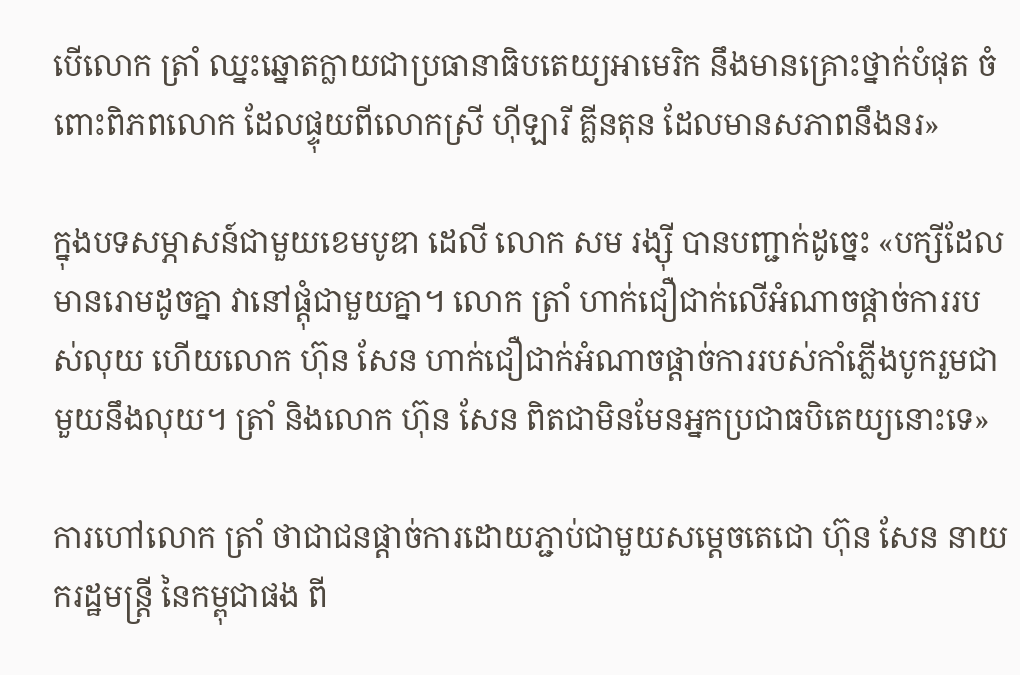បើលោក ត្រាំ ឈ្នះឆ្នោតក្លាយជាប្រធានាធិបតេយ្យអាមេរិក នឹងមានគ្រោះថ្នាក់បំផុត ចំពោះពិភពលោក ដែលផ្ទុយពីលោកស្រី ហ៊ីឡារី គ្លីនតុន ដែលមានសភាពនឹងនរ»

ក្នុងបទសម្ភាសន៍ជាមួយខេមបូឌា ដេលី លោក សម រង្ស៊ី បានបញ្ជាក់ដូច្នេះ «បក្សីដែលមានរោមដូចគ្នា វានៅផ្ដុំជាមួយគ្នា។ លោក ត្រាំ ហាក់ជឿជាក់លើអំណាចផ្ដាច់ការរបស់លុយ ហើយលោក ហ៊ុន សែន ហាក់ជឿជាក់អំណាចផ្ដាច់ការរបស់កាំភ្លើងបូករួមជាមួយនឹងលុយ។ ត្រាំ និងលោក ហ៊ុន សែន ពិតជាមិនមែនអ្នកប្រជាធបិតេយ្យនោះទេ»

ការហៅលោក ត្រាំ ថាជាជនផ្តាច់ការដោយភ្ជាប់ជាមួយសម្តេចតេជោ ហ៊ុន សែន នាយករដ្ឋមន្រ្តី នៃកម្ពុជាផង ពី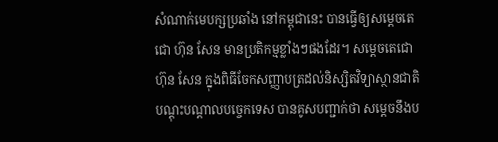សំណាក់មេបក្សប្រឆាំង នៅកម្ពុជានេះ បានធ្វើឲ្យសម្តេចតេជោ ហ៊ុន សែន មានប្រតិកម្មខ្លាំងៗផងដែរ។ សម្តេចតេជោ ហ៊ុន សែន ក្នុងពិធីចែកសញ្ញាបត្រដល់និស្សិតវិទ្យាស្ថានជាតិបណ្តុះបណ្តាលបច្ចេកទេស បានគូសបញ្ជាក់ថា សម្តេចនឹងប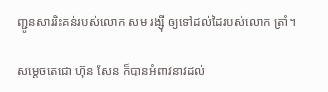ញ្ជូនសាររិះគន់របស់លោក សម រង្ស៊ី ឲ្យទៅដល់ដៃរបស់លោក ត្រាំ។

សម្តេចតេជោ ហ៊ុន សែន ក៏បានអំពាវនាវដល់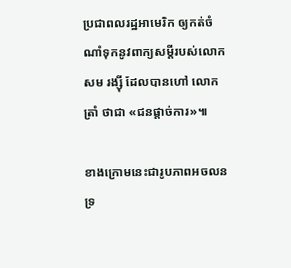ប្រជាពលរដ្ឋអាមេរិក ឲ្យកត់ចំណាំទុកនូវពាក្យសម្តីរបស់លោក សម រង្ស៊ី ដែលបានហៅ លោក ត្រាំ ថាជា «ជនផ្តាច់ការ»៕

ខាងក្រោមនេះជារូបភាពអចលនទ្រ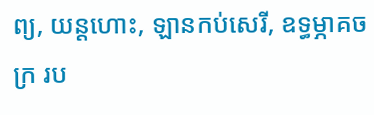ព្យ, យន្តហោះ, ឡានកប់សេរី, ឧទ្ធម្ភាគចក្រ រប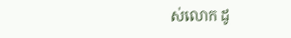ស់លោក ដូ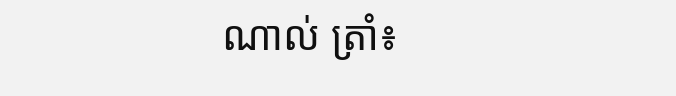ណាល់ ត្រាំ៖